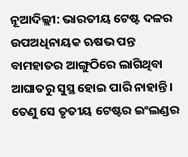ନୂଆଦିଲ୍ଲୀ: ଭାରତୀୟ ଟେଷ୍ଟ ଦଳର ଉପଅଧିନାୟକ ଋଷଭ ପନ୍ତ ବାମହାତର ଆଙ୍ଗୁଠିରେ ଲାଗିଥିବା ଆଘାତରୁ ସୁସ୍ଥ ହୋଇ ପାରି ନାହାନ୍ତି । ତେଣୁ ସେ ତୃତୀୟ ଟେଷ୍ଟର ଇଂଲଣ୍ଡର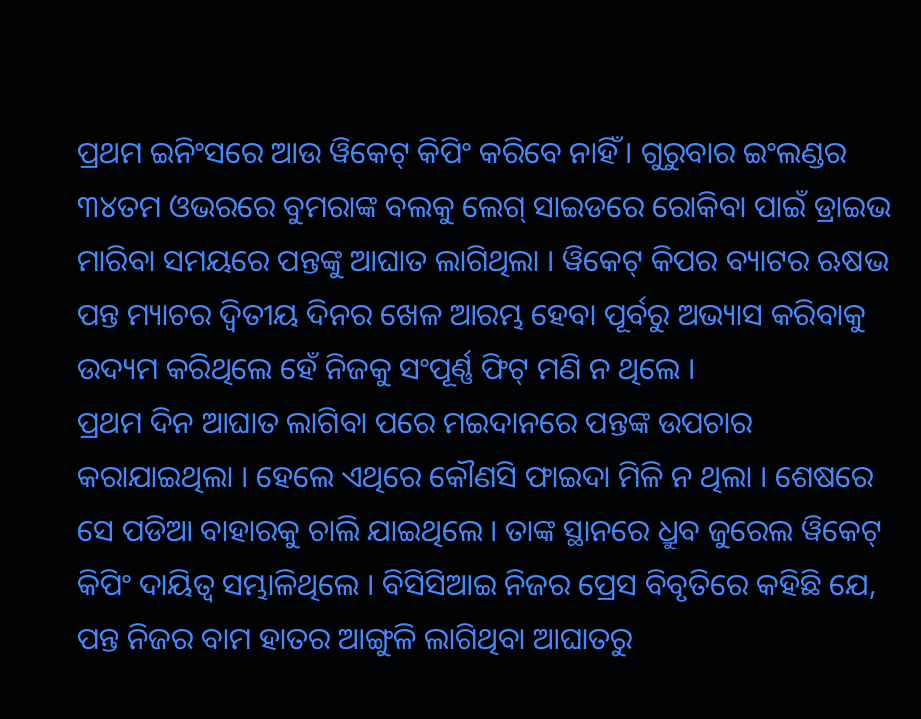ପ୍ରଥମ ଇନିଂସରେ ଆଉ ୱିକେଟ୍ କିପିଂ କରିବେ ନାହିଁ । ଗୁରୁବାର ଇଂଲଣ୍ଡର ୩୪ତମ ଓଭରରେ ବୁମରାଙ୍କ ବଲକୁ ଲେଗ୍ ସାଇଡରେ ରୋକିବା ପାଇଁ ଡ୍ରାଇଭ ମାରିବା ସମୟରେ ପନ୍ତଙ୍କୁ ଆଘାତ ଲାଗିଥିଲା । ୱିକେଟ୍ କିପର ବ୍ୟାଟର ଋଷଭ ପନ୍ତ ମ୍ୟାଚର ଦ୍ୱିତୀୟ ଦିନର ଖେଳ ଆରମ୍ଭ ହେବା ପୂର୍ବରୁ ଅଭ୍ୟାସ କରିବାକୁ ଉଦ୍ୟମ କରିଥିଲେ ହେଁ ନିଜକୁ ସଂପୂର୍ଣ୍ଣ ଫିଟ୍ ମଣି ନ ଥିଲେ ।
ପ୍ରଥମ ଦିନ ଆଘାତ ଲାଗିବା ପରେ ମଇଦାନରେ ପନ୍ତଙ୍କ ଉପଚାର କରାଯାଇଥିଲା । ହେଲେ ଏଥିରେ କୌଣସି ଫାଇଦା ମିଳି ନ ଥିଲା । ଶେଷରେ ସେ ପଡିଆ ବାହାରକୁ ଚାଲି ଯାଇଥିଲେ । ତାଙ୍କ ସ୍ଥାନରେ ଧ୍ରୁବ ଜୁରେଲ ୱିକେଟ୍ କିପିଂ ଦାୟିତ୍ୱ ସମ୍ଭାଳିଥିଲେ । ବିସିସିଆଇ ନିଜର ପ୍ରେସ ବିବୃତିରେ କହିଛି ଯେ, ପନ୍ତ ନିଜର ବାମ ହାତର ଆଙ୍ଗୁଳି ଲାଗିଥିବା ଆଘାତରୁ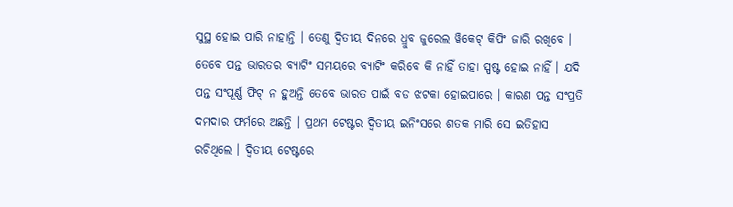ସୁସ୍ଥ ହୋଇ ପାରି ନାହାନ୍ତି । ତେଣୁ ଦ୍ୱିତୀୟ ଦିନରେ ଧ୍ରୁବ ଜୁରେଲ ୱିକେଟ୍ କିପିଂ ଜାରି ରଖିବେ ।
ତେବେ ପନ୍ତ ଭାରତର ବ୍ୟାଟିଂ ସମୟରେ ବ୍ୟାଟିଂ କରିବେ କି ନାହିଁ ତାହା ସ୍ପଷ୍ଟ ହୋଇ ନାହିଁ । ଯଦି ପନ୍ତ ସଂପୂର୍ଣ୍ଣ ଫିଟ୍ ନ ହୁଅନ୍ତି ତେବେ ଭାରତ ପାଇଁ ବଡ ଝଟକା ହୋଇପାରେ । କାରଣ ପନ୍ତ ସଂପ୍ରତି ଦମଦାର ଫର୍ମରେ ଅଛନ୍ତି । ପ୍ରଥମ ଟେଷ୍ଟର ଦ୍ୱିତୀୟ ଇନିଂସରେ ଶତକ ମାରି ସେ ଇତିହାସ ରଚିଥିଲେ । ଦ୍ୱିତୀୟ ଟେଷ୍ଟରେ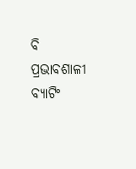ବି ପ୍ରଭାବଶାଳୀ ବ୍ୟାଟିଂ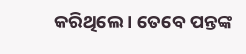କରିଥିଲେ । ତେବେ ପନ୍ତଙ୍କ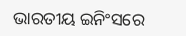ଭାରତୀୟ ଇନିଂସରେ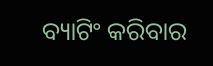ବ୍ୟାଟିଂ କରିବାର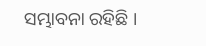ସମ୍ଭାବନା ରହିଛି ।